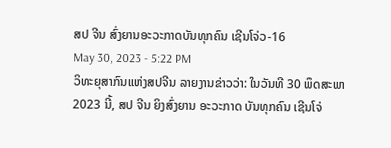ສປ ຈີນ ສົ່ງຍານອະວະກາດບັນທຸກຄົນ ເຊີນໂຈ່ວ-16
May 30, 2023 - 5:22 PM
ວິທະຍຸສາກົນແຫ່ງສປຈີນ ລາຍງານຂ່າວວ່າ: ໃນວັນທີ 30 ພຶດສະພາ 2023 ນີ້, ສປ ຈີນ ຍິງສົ່ງຍານ ອະວະກາດ ບັນທຸກຄົນ ເຊີນໂຈ່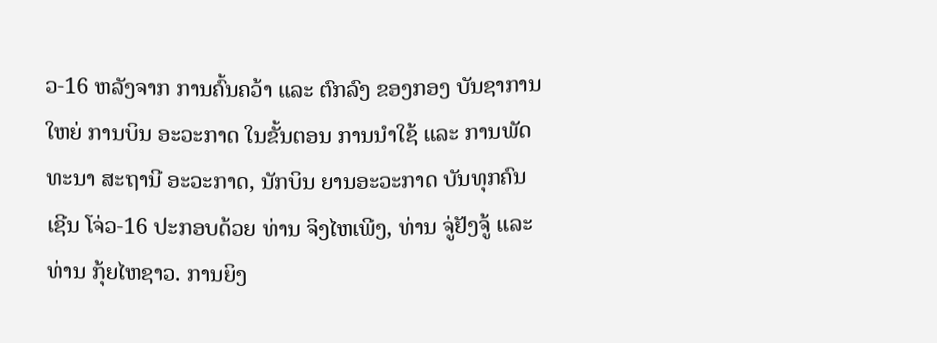ວ-16 ຫລັງຈາກ ການຄົ້ນຄວ້າ ແລະ ຕົກລົງ ຂອງກອງ ບັນຊາການໃຫຍ່ ການບິນ ອະວະກາດ ໃນຂັ້ນຕອນ ການນຳໃຊ້ ແລະ ການພັດທະນາ ສະຖານີ ອະວະກາດ, ນັກບິນ ຍານອະວະກາດ ບັນທຸກຄົນ ເຊີນ ໂຈ່ວ-16 ປະກອບດ້ວຍ ທ່ານ ຈິງໄຫເພີງ, ທ່ານ ຈູ່ຢັງຈູ້ ແລະ ທ່ານ ກຸ້ຍໄຫຊາວ. ການຍິງ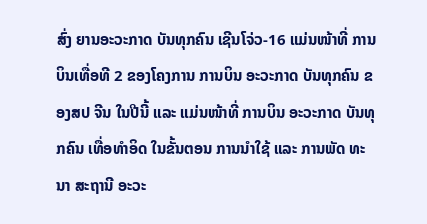ສົ່ງ ຍານອະວະກາດ ບັນທຸກຄົນ ເຊີນໂຈ່ວ-16 ແມ່ນໜ້າທີ່ ການບິນເທື່ອທີ 2 ຂອງໂຄງການ ການບິນ ອະວະກາດ ບັນທຸກຄົນ ຂອງສປ ຈີນ ໃນປີນີ້ ແລະ ແມ່ນໜ້າທີ່ ການບິນ ອະວະກາດ ບັນທຸກຄົນ ເທື່ອທຳອິດ ໃນຂັ້ນຕອນ ການນຳໃຊ້ ແລະ ການພັດ ທະນາ ສະຖານີ ອະວະ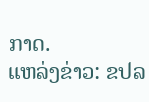ກາດ.
ແຫລ່ງຂ່າວ: ຂປລ